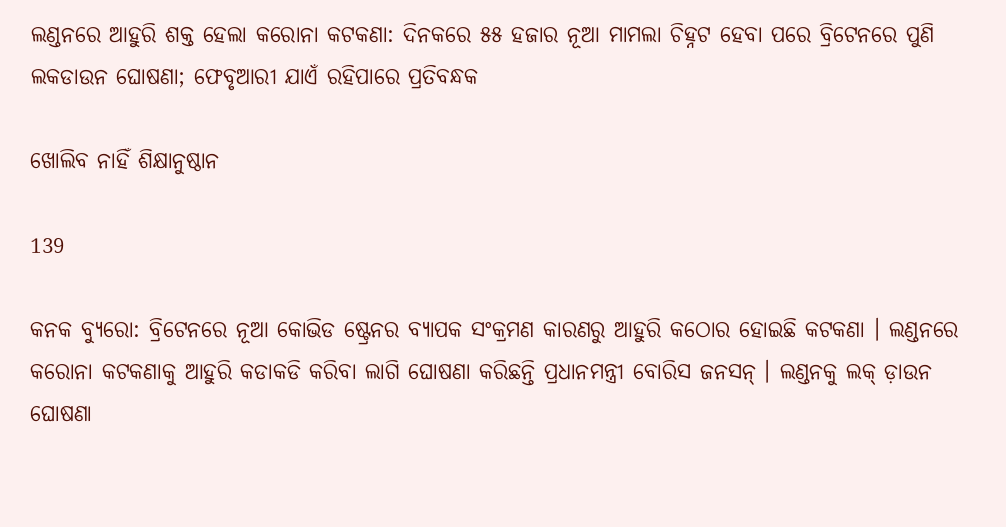ଲଣ୍ଡନରେ ଆହୁରି ଶକ୍ତ ହେଲା କରୋନା କଟକଣା: ଦିନକରେ ୫୫ ହଜାର ନୂଆ ମାମଲା ଚିହ୍ନଟ ହେବା ପରେ ବ୍ରିଟେନରେ ପୁଣି ଲକଡାଉନ ଘୋଷଣା; ଫେବୃଆରୀ ଯାଏଁ ରହିପାରେ ପ୍ରତିବନ୍ଧକ

ଖୋଲିବ ନାହିଁ ଶିକ୍ଷାନୁଷ୍ଠାନ

139

କନକ ବ୍ୟୁରୋ: ବ୍ରିଟେନରେ ନୂଆ କୋଭିଡ ଷ୍ଟ୍ରେନର ବ୍ୟାପକ ସଂକ୍ରମଣ କାରଣରୁ ଆହୁରି କଠୋର ହୋଇଛି କଟକଣା । ଲଣ୍ଡନରେ କରୋନା କଟକଣାକୁ ଆହୁରି କଡାକଡି କରିବା ଲାଗି ଘୋଷଣା କରିଛନ୍ତି ପ୍ରଧାନମନ୍ତ୍ରୀ ବୋରିସ ଜନସନ୍ । ଲଣ୍ଡନକୁ ଲକ୍ ଡ଼ାଉନ ଘୋଷଣା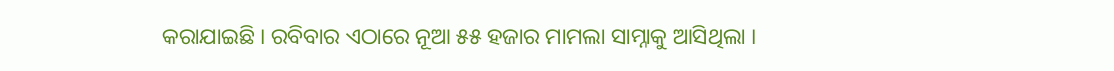କରାଯାଇଛି । ରବିବାର ଏଠାରେ ନୂଆ ୫୫ ହଜାର ମାମଲା ସାମ୍ନାକୁ ଆସିଥିଲା ।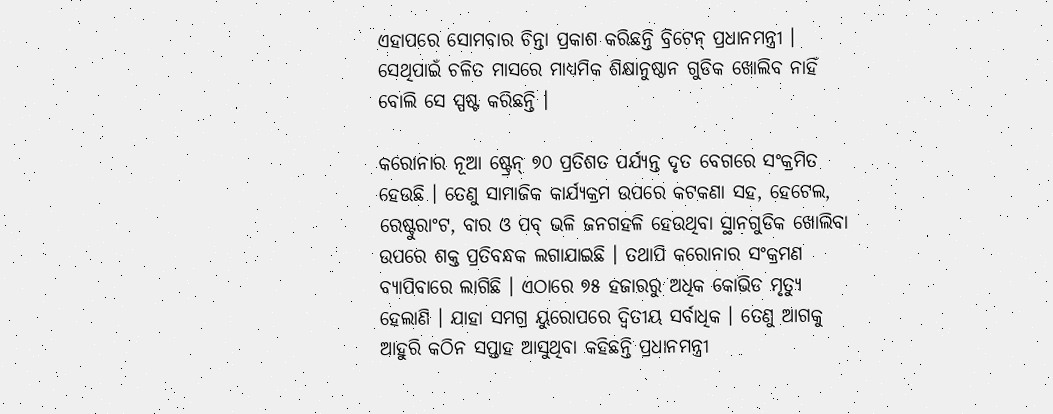ଏହାପରେ ସୋମବାର ଚିନ୍ତା ପ୍ରକାଶ କରିଛନ୍ତି ବ୍ରିଟେନ୍ ପ୍ରଧାନମନ୍ତ୍ରୀ । ସେଥିପାଇଁ ଚଳିତ ମାସରେ ମାଧ୍ୟମିକ ଶିକ୍ଷାନୁଷ୍ଠାନ ଗୁଡିକ ଖୋଲିବ ନାହିଁ ବୋଲି ସେ ସ୍ପଷ୍ଟ କରିଛନ୍ତି ।

କରୋନାର ନୂଆ ଷ୍ଟ୍ରେନ୍ ୭୦ ପ୍ରତିଶତ ପର୍ଯ୍ୟନ୍ତ ଦୃତ ବେଗରେ ସଂକ୍ରମିତ ହେଉଛି । ତେଣୁ ସାମାଜିକ କାର୍ଯ୍ୟକ୍ରମ ଉପରେ କଟକଣା ସହ, ହେଟେଲ, ରେଷ୍ଟୁରାଂଟ, ବାର ଓ ପବ୍ ଭଳି ଜନଗହଳି ହେଉଥିବା ସ୍ଥାନଗୁଡିକ ଖୋଲିବା ଉପରେ ଶକ୍ତ ପ୍ରତିବନ୍ଧକ ଲଗାଯାଇଛି । ତଥାପି କରୋନାର ସଂକ୍ରମଣ ବ୍ୟାପିବାରେ ଲାଗିଛି । ଏଠାରେ ୭୫ ହଜାରରୁ ଅଧିକ କୋଭିଡ ମୃତ୍ୟୁ ହେଲାଣି । ଯାହା ସମଗ୍ର ୟୁରୋପରେ ଦ୍ୱିତୀୟ ସର୍ବାଧିକ । ତେଣୁ ଆଗକୁ ଆହୁରି କଠିନ ସପ୍ତାହ ଆସୁଥିବା କହିଛନ୍ତି ପ୍ରଧାନମନ୍ତ୍ରୀ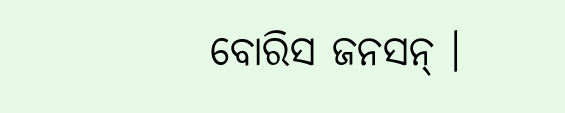ବୋରିସ ଜନସନ୍ ।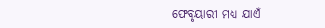ଫେବୃୟାରୀ ମଧ୍ୟ ଯାଏଁ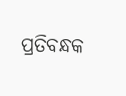ପ୍ରତିବନ୍ଧକ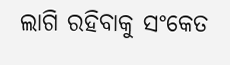ଲାଗି ରହିବାକୁ ସଂକେତ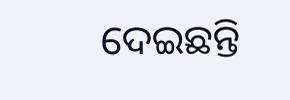ଦେଇଛନ୍ତି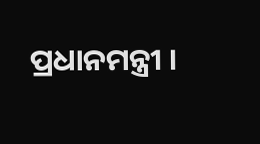ପ୍ରଧାନମନ୍ତ୍ରୀ ।